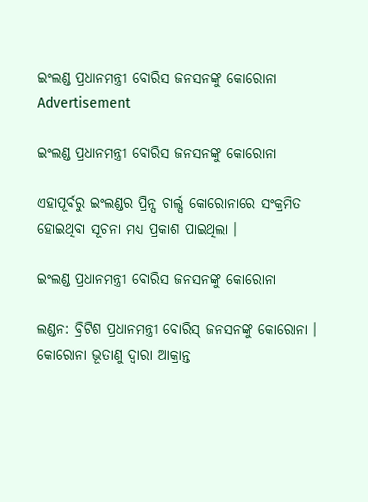ଇଂଲଣ୍ଡ ପ୍ରଧାନମନ୍ତ୍ରୀ ବୋରିସ ଜନସନଙ୍କୁ କୋରୋନା
Advertisement

ଇଂଲଣ୍ଡ ପ୍ରଧାନମନ୍ତ୍ରୀ ବୋରିସ ଜନସନଙ୍କୁ କୋରୋନା

ଏହାପୂର୍ବରୁ ଇଂଲଣ୍ଡର ପ୍ରିନ୍ସ ଚାର୍ଲ୍ସ କୋରୋନାରେ ସଂକ୍ରମିତ ହୋଇଥିବା ସୂଚନା ମଧ୍ୟ ପ୍ରକାଶ ପାଇଥିଲା ।

ଇଂଲଣ୍ଡ ପ୍ରଧାନମନ୍ତ୍ରୀ ବୋରିସ ଜନସନଙ୍କୁ କୋରୋନା

ଲଣ୍ଡନ: ବ୍ରିଟିଶ ପ୍ରଧାନମନ୍ତ୍ରୀ ବୋରିସ୍ ଜନସନଙ୍କୁ କୋରୋନା । କୋରୋନା ଭୂତାଣୁ ଦ୍ୱାରା ଆକ୍ରାନ୍ତ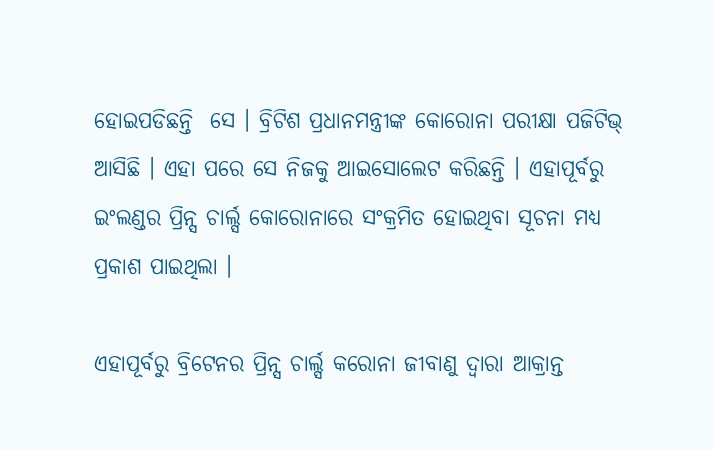ହୋଇପଡିଛନ୍ତି  ସେ । ବ୍ରିଟିଶ ପ୍ରଧାନମନ୍ତ୍ରୀଙ୍କ କୋରୋନା ପରୀକ୍ଷା ପଜିଟିଭ୍ ଆସିଛି । ଏହା ପରେ ସେ ନିଜକୁ ଆଇସୋଲେଟ କରିଛନ୍ତି । ଏହାପୂର୍ବରୁ ଇଂଲଣ୍ଡର ପ୍ରିନ୍ସ ଚାର୍ଲ୍ସ କୋରୋନାରେ ସଂକ୍ରମିତ ହୋଇଥିବା ସୂଚନା ମଧ୍ୟ ପ୍ରକାଶ ପାଇଥିଲା ।

ଏହାପୂର୍ବରୁ ବ୍ରିଟେନର ପ୍ରିନ୍ସ ଚାର୍ଲ୍ସ କରୋନା ଜୀବାଣୁ ଦ୍ୱାରା ଆକ୍ରାନ୍ତ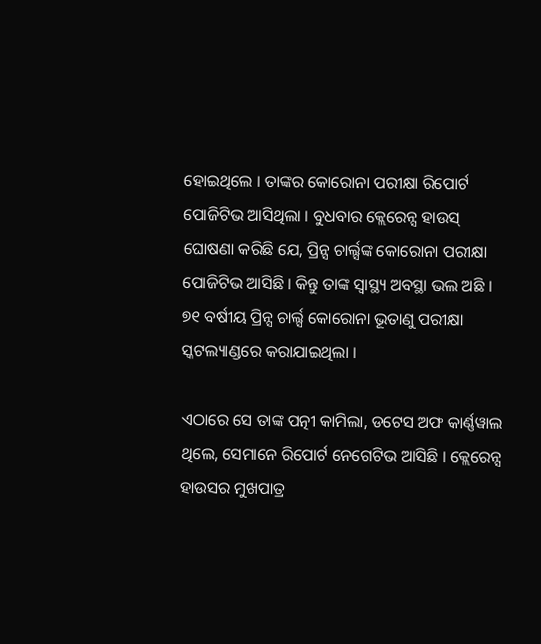ହୋଇଥିଲେ । ତାଙ୍କର କୋରୋନା ପରୀକ୍ଷା ରିପୋର୍ଟ ପୋଜିଟିଭ ଆସିଥିଲା । ବୁଧବାର କ୍ଲେରେନ୍ସ ହାଉସ୍ ଘୋଷଣା କରିଛି ଯେ, ପ୍ରିନ୍ସ ଚାର୍ଲ୍ସଙ୍କ କୋରୋନା ପରୀକ୍ଷା ପୋଜିଟିଭ ଆସିଛି । କିନ୍ତୁ ତାଙ୍କ ସ୍ୱାସ୍ଥ୍ୟ ଅବସ୍ଥା ଭଲ ଅଛି । ୭୧ ବର୍ଷୀୟ ପ୍ରିନ୍ସ ଚାର୍ଲ୍ସ କୋରୋନା ଭୂତାଣୁ ପରୀକ୍ଷା ସ୍କଟଲ୍ୟାଣ୍ଡରେ କରାଯାଇଥିଲା ।

ଏଠାରେ ସେ ତାଙ୍କ ପତ୍ନୀ କାମିଲା, ଡଟେସ ଅଫ କାର୍ଣ୍ଣୱାଲ ଥିଲେ, ସେମାନେ ରିପୋର୍ଟ ନେଗେଟିଭ ଆସିଛି । କ୍ଲେରେନ୍ସ ହାଉସର ମୁଖପାତ୍ର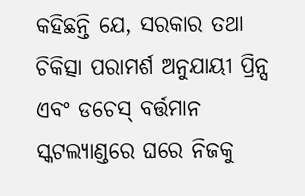କହିଛନ୍ତି ଯେ, ସରକାର ତଥା ଚିକିତ୍ସା ପରାମର୍ଶ ଅନୁଯାୟୀ ପ୍ରିନ୍ସ ଏବଂ ଡଚେସ୍ ବର୍ତ୍ତମାନ ସ୍କଟଲ୍ୟାଣ୍ଡରେ ଘରେ ନିଜକୁ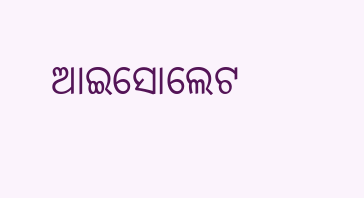ଆଇସୋଲେଟ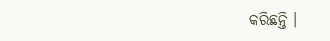କରିଛନ୍ତି ।